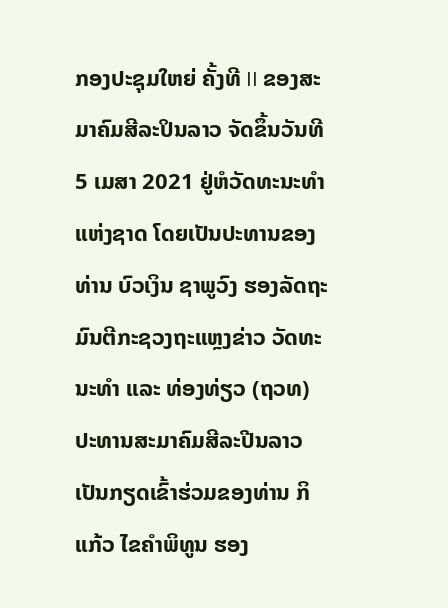ກອງປະຊຸມໃຫຍ່ ຄັ້ງທີ II ຂອງສະມາຄົມສີລະປິນລາວ ຈັດຂຶ້ນວັນທີ 5 ເມສາ 2021 ຢູ່ຫໍວັດທະນະທຳແຫ່ງຊາດ ໂດຍເປັນປະທານຂອງທ່ານ ບົວເງິນ ຊາພູວົງ ຮອງລັດຖະມົນຕີກະຊວງຖະແຫຼງຂ່າວ ວັດທະນະທຳ ແລະ ທ່ອງທ່ຽວ (ຖວທ) ປະທານສະມາຄົມສີລະປີນລາວ ເປັນກຽດເຂົ້າຮ່ວມຂອງທ່ານ ກິແກ້ວ ໄຂຄຳພິທູນ ຮອງ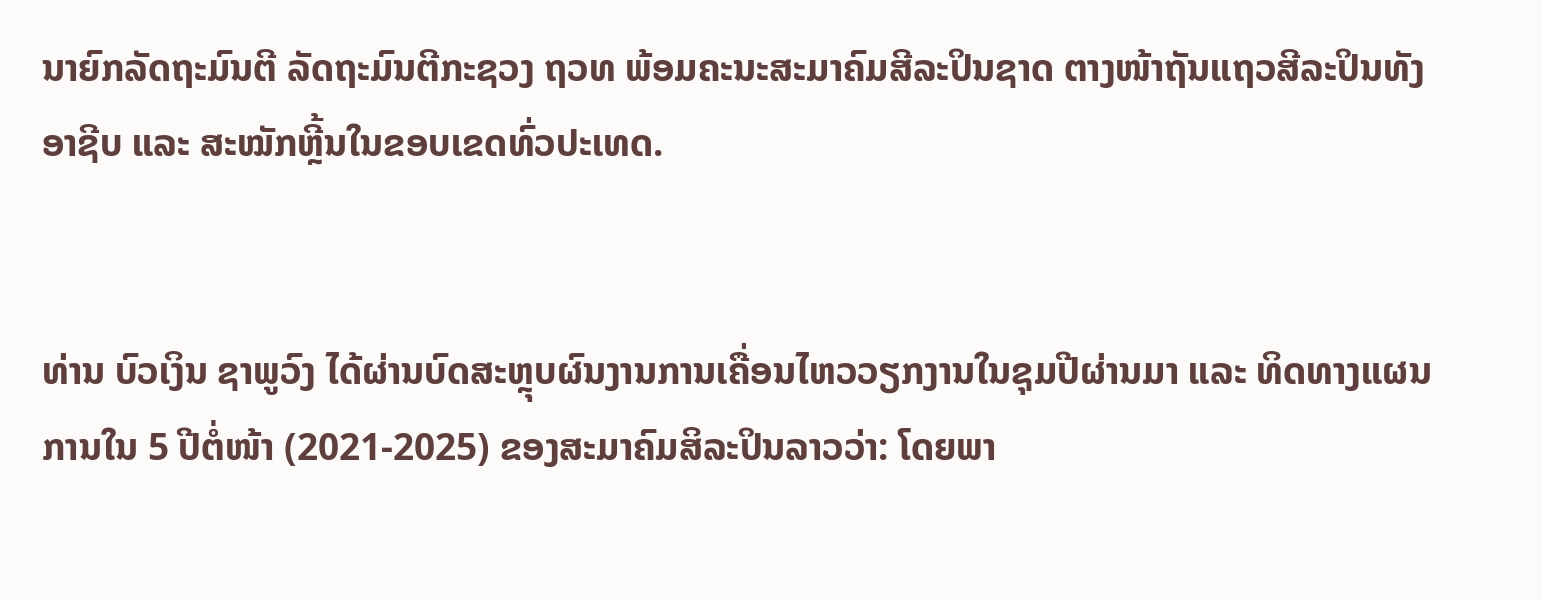ນາຍົກລັດຖະມົນຕີ ລັດຖະມົນຕີກະຊວງ ຖວທ ພ້ອມຄະນະສະມາຄົມສີລະປິນຊາດ ຕາງໜ້າຖັນແຖວສີລະປິນທັງອາຊີບ ແລະ ສະໝັກຫຼີ້ນໃນຂອບເຂດທົ່ວປະເທດ.


ທ່ານ ບົວເງິນ ຊາພູວົງ ໄດ້ຜ່ານບົດສະຫຼຸບຜົນງານການເຄື່ອນໄຫວວຽກງານໃນຊຸມປີຜ່ານມາ ແລະ ທິດທາງແຜນການໃນ 5 ປີຕໍ່ໜ້າ (2021-2025) ຂອງສະມາຄົມສິລະປິນລາວວ່າ: ໂດຍພາ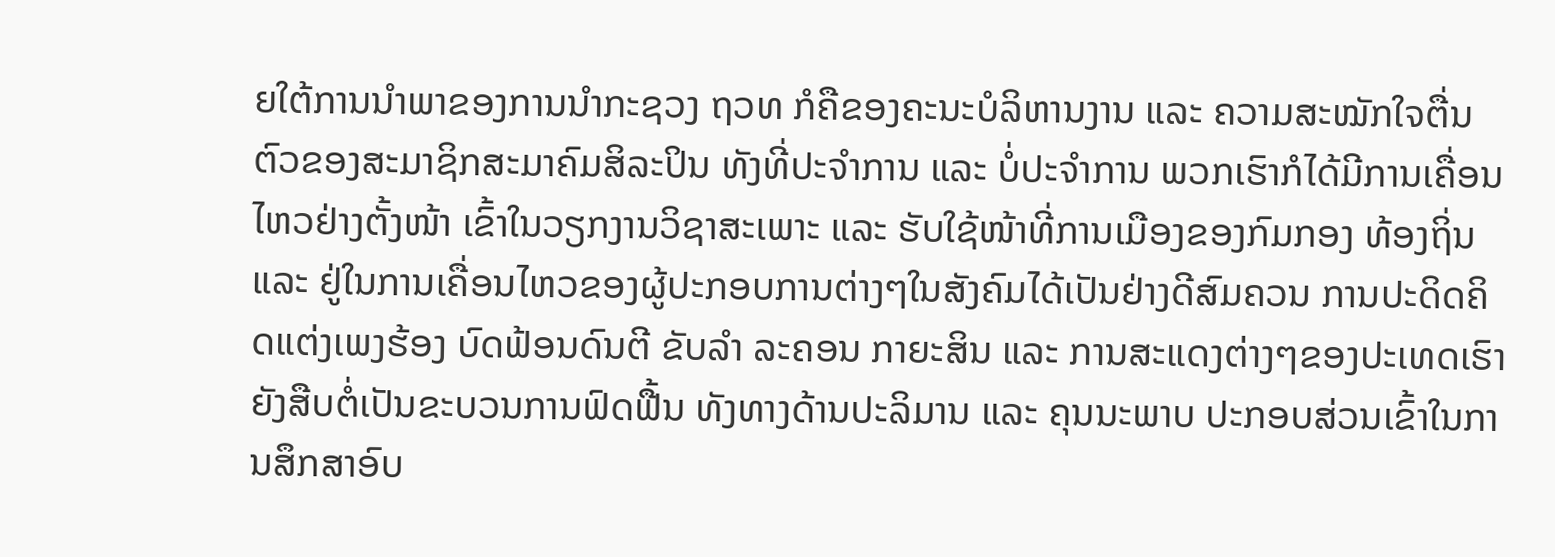ຍໃຕ້ການນຳພາຂອງການນຳກະຊວງ ຖວທ ກໍຄືຂອງຄະນະບໍລິຫານງານ ແລະ ຄວາມສະໝັກໃຈຕື່ນຕົວຂອງສະມາຊິກສະມາຄົມສິລະປິນ ທັງທີ່ປະຈຳການ ແລະ ບໍ່ປະຈຳການ ພວກເຮົາກໍໄດ້ມີການເຄື່ອນໄຫວຢ່າງຕັ້ງໜ້າ ເຂົ້າໃນວຽກງານວິຊາສະເພາະ ແລະ ຮັບໃຊ້ໜ້າທີ່ການເມືອງຂອງກົມກອງ ທ້ອງຖິ່ນ ແລະ ຢູ່ໃນການເຄື່ອນໄຫວຂອງຜູ້ປະກອບການຕ່າງໆໃນສັງຄົມໄດ້ເປັນຢ່າງດີສົມຄວນ ການປະດິດຄິດແຕ່ງເພງຮ້ອງ ບົດຟ້ອນດົນຕີ ຂັບລຳ ລະຄອນ ກາຍະສິນ ແລະ ການສະແດງຕ່າງໆຂອງປະເທດເຮົາ ຍັງສືບຕໍ່ເປັນຂະບວນການຟົດຟື້ນ ທັງທາງດ້ານປະລິມານ ແລະ ຄຸນນະພາບ ປະກອບສ່ວນເຂົ້າໃນການສຶກສາອົບ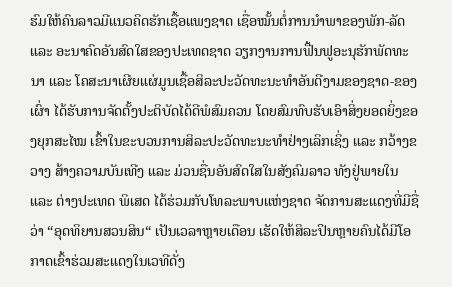ຮົມໃຫ້ຄົນລາວມີແນວຄິດຮັກເຊື້ອແພງຊາດ ເຊື່ອໝັ້ນຕໍ່ການນຳພາຂອງພັກ-ລັດ ແລະ ອະນາຄົດອັນສົດໃສຂອງປະເທດຊາດ ວຽກງານການຟື້ນຟູອະນຸຮັກພັດທະນາ ແລະ ໂຄສະນາເຜີຍແຜ່ມູນເຊື້ອສິລະປະວັດທະນະທຳອັນດີງາມຂອງຊາດ-ຂອງເຜົ່າ ໄດ້ຮັບການຈັດຕັ້ງປະຕິບັດໄດ້ດີພໍສົມຄວນ ໂດຍສົມທົບຮັບເອົາສິ່ງຍອດຍິ່ງຂອງຍຸກສະໄໝ ເຂົ້າໃນຂະບວນການສິລະປະວັດທະນະທຳຢ່າງເລິກເຊິ່ງ ແລະ ກວ້າງຂວາງ ສ້າງຄວາມບັນເທີງ ແລະ ມ່ວນຊື່ນອັນສົດໃສໃນສັງຄົມລາວ ທັງຢູ່ພາຍໃນ ແລະ ຕ່າງປະເທດ ພິເສດ ໄດ້ຮ່ວມກັບໂທລະພາບແຫ່ງຊາດ ຈັດການສະແດງທີ່ມີຊື່ວ່າ “ອຸດທິຍານສວນສິນ“ ເປັນເວລາຫຼາຍເດືອນ ເຮັດໃຫ້ສິລະປິນຫຼາຍຄົນໄດ້ມີໂອກາດເຂົ້າຮ່ວມສະແດງໃນເວທີດັ່ງ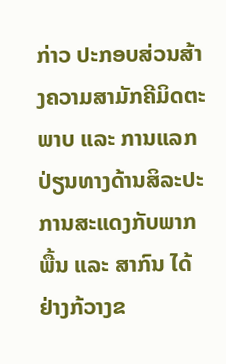ກ່າວ ປະກອບສ່ວນສ້າງຄວາມສາມັກຄີມິດຕະພາບ ແລະ ການແລກປ່ຽນທາງດ້ານສິລະປະການສະແດງກັບພາກພື້ນ ແລະ ສາກົນ ໄດ້ຢ່າງກ້ວາງຂ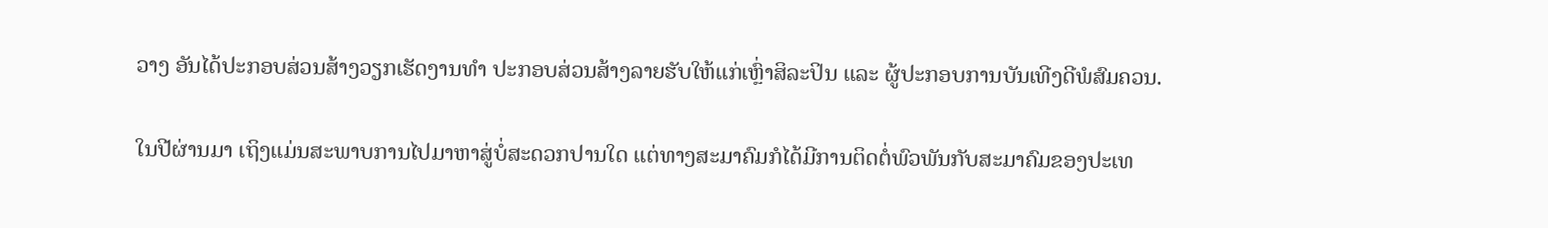ວາງ ອັນໄດ້ປະກອບສ່ວນສ້າງວຽກເຮັດງານທຳ ປະກອບສ່ວນສ້າງລາຍຮັບໃຫ້ແກ່ເຫຼົ່າສິລະປິນ ແລະ ຜູ້ປະກອບການບັນເທີງດີພໍສົມຄວນ.

ໃນປີຜ່ານມາ ເຖິງແມ່ນສະພາບການໄປມາຫາສູ່ບໍ່ສະດວກປານໃດ ແຕ່ທາງສະມາຄົມກໍໄດ້ມີການຕິດຕໍ່ພົວພັນກັບສະມາຄົມຂອງປະເທ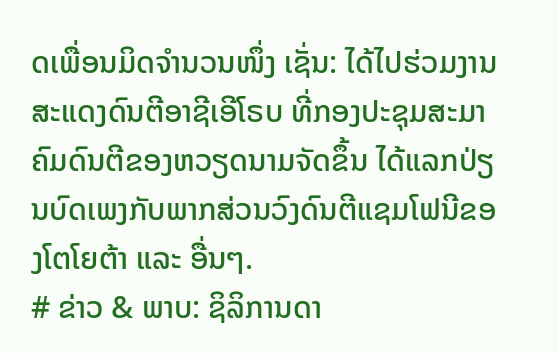ດເພື່ອນມິດຈຳນວນໜຶ່ງ ເຊັ່ນ: ໄດ້ໄປຮ່ວມງານສະແດງດົນຕີອາຊີເອີໂຣບ ທີ່ກອງປະຊຸມສະມາຄົມດົນຕີຂອງຫວຽດນາມຈັດຂຶ້ນ ໄດ້ແລກປ່ຽນບົດເພງກັບພາກສ່ວນວົງດົນຕີແຊມໂຟນີຂອງໂຕໂຍຕ້າ ແລະ ອື່ນໆ.
# ຂ່າວ & ພາບ: ຊິລິການດາ